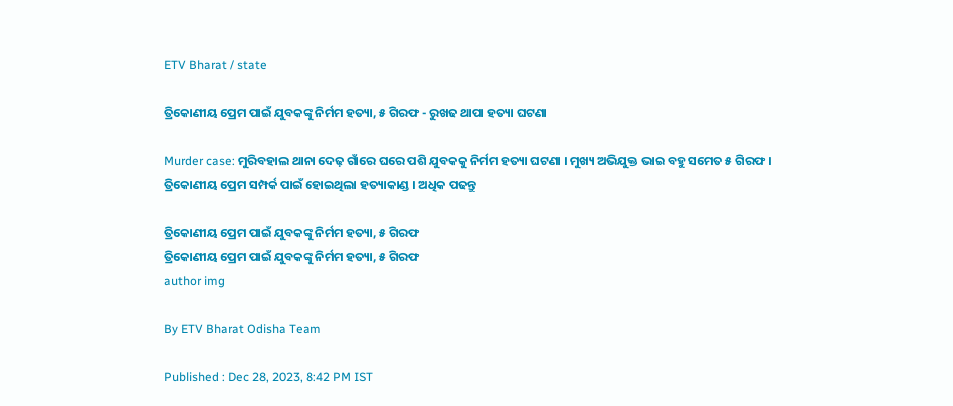ETV Bharat / state

ତ୍ରିକୋଣୀୟ ପ୍ରେମ ପାଇଁ ଯୁବକଙ୍କୁ ନିର୍ମମ ହତ୍ୟା, ୫ ଗିରଫ - ରୁଖଢ ଥାପା ହତ୍ୟା ଘଟଣା

Murder case: ମୁରିବହାଲ ଥାନା ଦେଢ଼ ଗାଁରେ ଘରେ ପଶି ଯୁବକକୁ ନିର୍ମମ ହତ୍ୟା ଘଟଣା । ମୁଖ୍ୟ ଅଭିଯୁକ୍ତ ଭାଇ ବହୁ ସମେତ ୫ ଗିରଫ । ତ୍ରିକୋଣୀୟ ପ୍ରେମ ସମ୍ପର୍କ ପାଇଁ ହୋଇଥିଲା ହତ୍ୟାକାଣ୍ଡ । ଅଧିକ ପଢନ୍ତୁ

ତ୍ରିକୋଣୀୟ ପ୍ରେମ ପାଇଁ ଯୁବକଙ୍କୁ ନିର୍ମମ ହତ୍ୟା, ୫ ଗିରଫ
ତ୍ରିକୋଣୀୟ ପ୍ରେମ ପାଇଁ ଯୁବକଙ୍କୁ ନିର୍ମମ ହତ୍ୟା, ୫ ଗିରଫ
author img

By ETV Bharat Odisha Team

Published : Dec 28, 2023, 8:42 PM IST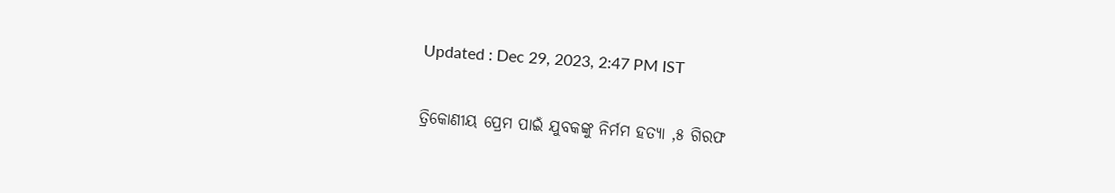Updated : Dec 29, 2023, 2:47 PM IST

ତ୍ରିକୋଣୀୟ ପ୍ରେମ ପାଇଁ ଯୁବକଙ୍କୁ ନିର୍ମମ ହତ୍ୟା ,୫ ଗିରଫ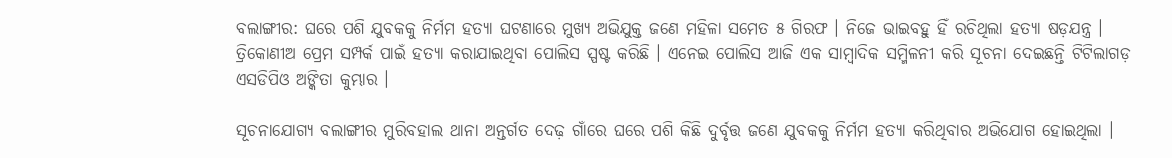ବଲାଙ୍ଗୀର: ଘରେ ପଶି ଯୁବକକୁ ନିର୍ମମ ହତ୍ୟା ଘଟଣାରେ ମୁଖ୍ୟ ଅଭିଯୁକ୍ତ ଜଣେ ମହିଳା ସମେତ ୫ ଗିରଫ । ନିଜେ ଭାଇବହୁ ହିଁ ରଚିଥିଲା ହତ୍ୟା ଷଡ଼ଯନ୍ତ୍ର । ତ୍ରିକୋଣୀଅ ପ୍ରେମ ସମ୍ପର୍କ ପାଇଁ ହତ୍ୟା କରାଯାଇଥିବା ପୋଲିସ ସ୍ପଷ୍ଟ କରିଛି । ଏନେଇ ପୋଲିସ ଆଜି ଏକ ସାମ୍ବାଦିକ ସମ୍ମିଳନୀ କରି ସୂଚନା ଦେଇଛନ୍ତି ଟିଟିଲାଗଡ଼ ଏସଡିପିଓ ଅଙ୍କିତା କୁମ୍ଭାର ।

ସୂଚନାଯୋଗ୍ୟ ବଲାଙ୍ଗୀର ମୁରିବହାଲ ଥାନା ଅନ୍ତର୍ଗତ ଦେଢ଼ ଗାଁରେ ଘରେ ପଶି କିଛି ଦୁର୍ବୃତ୍ତ ଜଣେ ଯୁବକକୁ ନିର୍ମମ ହତ୍ୟା କରିଥିବାର ଅଭିଯୋଗ ହୋଇଥିଲା ।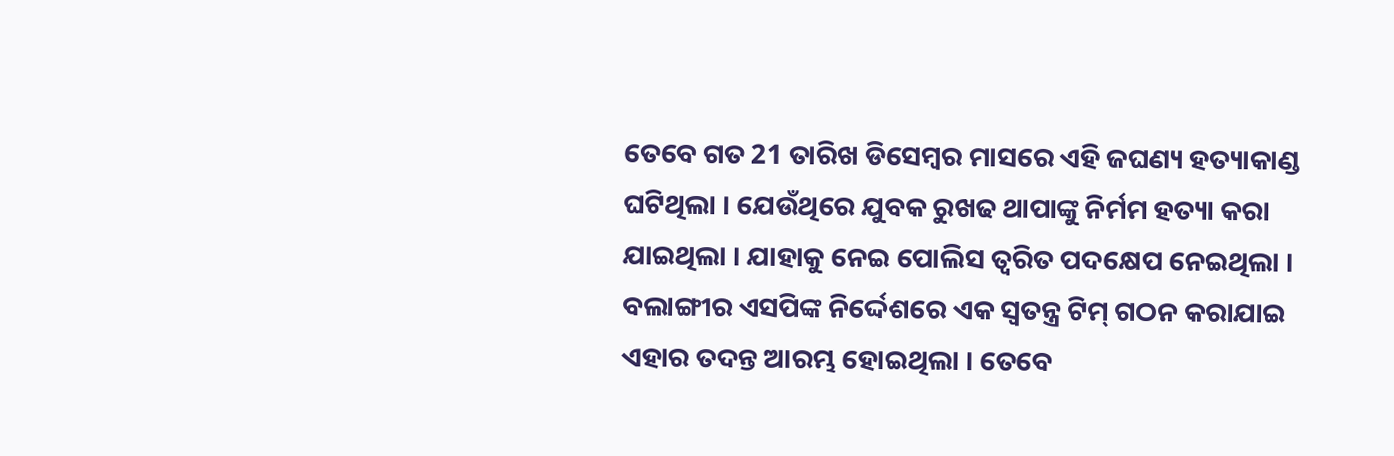ତେବେ ଗତ 21 ତାରିଖ ଡିସେମ୍ବର ମାସରେ ଏହି ଜଘଣ୍ୟ ହତ୍ୟାକାଣ୍ଡ ଘଟିଥିଲା । ଯେଉଁଥିରେ ଯୁବକ ରୁଖଢ ଥାପାଙ୍କୁ ନିର୍ମମ ହତ୍ୟା କରା ଯାଇଥିଲା । ଯାହାକୁ ନେଇ ପୋଲିସ ତ୍ୱରିତ ପଦକ୍ଷେପ ନେଇଥିଲା । ବଲାଙ୍ଗୀର ଏସପିଙ୍କ ନିର୍ଦ୍ଦେଶରେ ଏକ ସ୍ୱତନ୍ତ୍ର ଟିମ୍ ଗଠନ କରାଯାଇ ଏହାର ତଦନ୍ତ ଆରମ୍ଭ ହୋଇଥିଲା । ତେବେ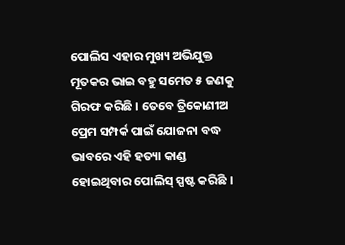ପୋଲିସ ଏହାର ମୁଖ୍ୟ ଅଭିଯୁକ୍ତ ମୂତକର ଭାଇ ବହୁ ସମେତ ୫ ଜଣକୁ ଗିରଫ କରିଛି । ତେବେ ତ୍ରିକୋଣୀଅ ପ୍ରେମ ସମ୍ପର୍କ ପାଇଁ ଯୋଜନା ବଦ୍ଧ ଭାବରେ ଏହି ହତ୍ୟା କାଣ୍ଡ ହୋଇଥିବାର ପୋଲିସ୍ ସ୍ପଷ୍ଟ କରିଛି ।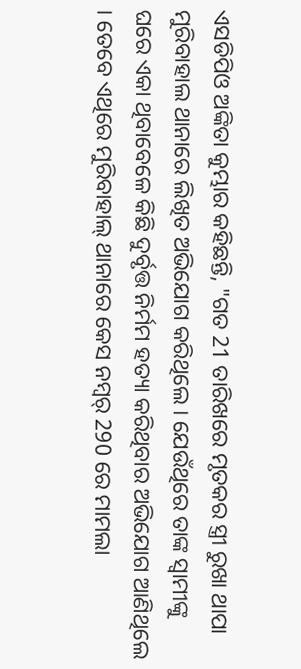ଏସଡିପିଓ ଅଙ୍କିତା କୁମ୍ଭାର କହିଛନ୍ତି, "ଗତ 21 ତାରିଖରେ ମୃତକର ସ୍ତ୍ରୀ ରୁଖା ଥାପା ମୁରିବାହାଲ ଥାନାରେ ଲିଖିତ ଅଭିଯୋଗ କରିଥିଲେ । ଯେଉଁଥିରେ ତାଙ୍କ ସ୍ଵାମୀଙ୍କୁ ଘରେ ଏକା ଥିବାବେଳେ କିଛି ଦୁର୍ବୃତ୍ତ ନିର୍ମମ ହତ୍ୟା କରିଥିବାର ଅଭିଯୋଗ ଆଣିଥିଲେ । ତେବେ ଏଥିରେ ମୁରିବାହାଲ୍ ଥାନାରେ କେସ ନମ୍ୱର୍ 290 ରେ ମାମଲା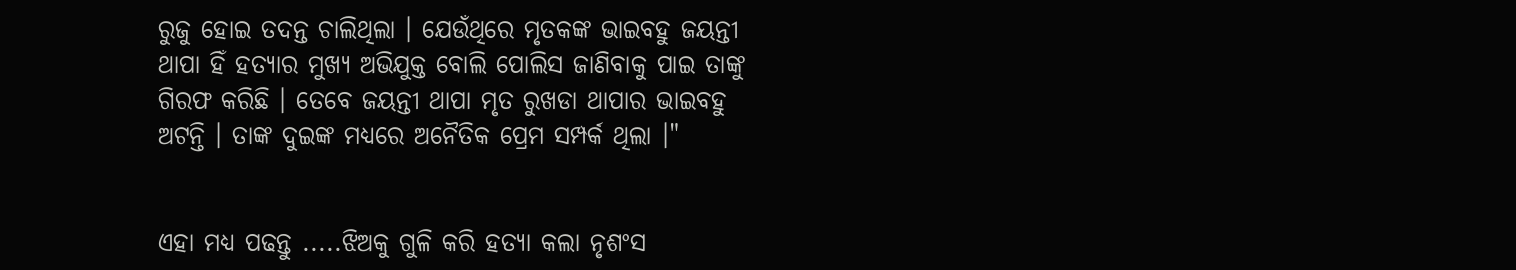ରୁଜୁ ହୋଇ ତଦନ୍ତ ଚାଲିଥିଲା । ଯେଉଁଥିରେ ମୃତକଙ୍କ ଭାଇବହୁ ଜୟନ୍ତୀ ଥାପା ହିଁ ହତ୍ୟାର ମୁଖ୍ୟ ଅଭିଯୁକ୍ତ ବୋଲି ପୋଲିସ ଜାଣିବାକୁ ପାଇ ତାଙ୍କୁ ଗିରଫ କରିଛି । ତେବେ ଜୟନ୍ତୀ ଥାପା ମୃତ ରୁଖଡା ଥାପାର ଭାଇବହୁ ଅଟନ୍ତି । ତାଙ୍କ ଦୁଇଙ୍କ ମଧ୍ୟରେ ଅନୈତିକ ପ୍ରେମ ସମ୍ପର୍କ ଥିଲା ।"


ଏହା ମଧ୍ୟ ପଢନ୍ତୁ .....ଝିଅକୁ ଗୁଳି କରି ହତ୍ୟା କଲା ନୃଶଂସ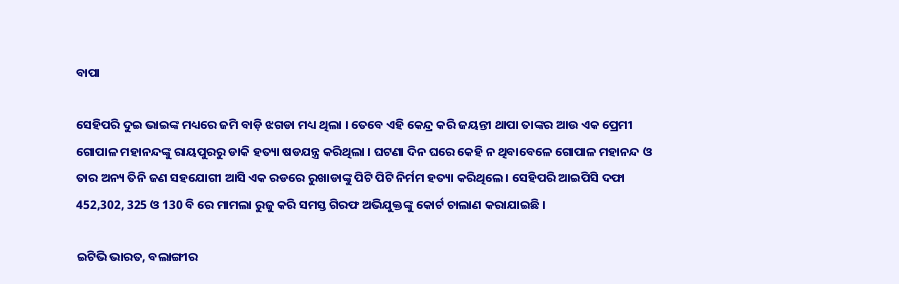ବାପା

ସେହିପରି ଦୁଇ ଭାଇଙ୍କ ମଧ୍ୟରେ ଜମି ବାଡ଼ି ଝଗଡା ମଧ୍ୟ ଥିଲା । ତେବେ ଏହି କେନ୍ଦ୍ର କରି ଜୟନ୍ତୀ ଥାପା ତାଙ୍କର ଆଉ ଏକ ପ୍ରେମୀ ଗୋପାଳ ମହାନନ୍ଦଙ୍କୁ ରାୟପୁରରୁ ଡାକି ହତ୍ୟା ଷଡଯନ୍ତ୍ର କରିଥିଲା । ଘଟଣା ଦିନ ଘରେ କେହି ନ ଥିବାବେଳେ ଗୋପାଳ ମହାନନ୍ଦ ଓ ତାର ଅନ୍ୟ ତିନି ଜଣ ସହଯୋଗୀ ଆସି ଏକ ରଡରେ ରୁଖାଡାଙ୍କୁ ପିଟି ପିଟି ନିର୍ମମ ହତ୍ୟା କରିଥିଲେ । ସେହିପରି ଆଇପିସି ଦଫା 452,302, 325 ଓ 130 ବି ରେ ମାମଲା ରୁଜୁ କରି ସମସ୍ତ ଗିରଫ ଅଭିଯୁକ୍ତଙ୍କୁ କୋର୍ଟ ଚାଲାଣ କରାଯାଇଛି ।

ଇଟିଭି ଭାରତ, ବଲାଙ୍ଗୀର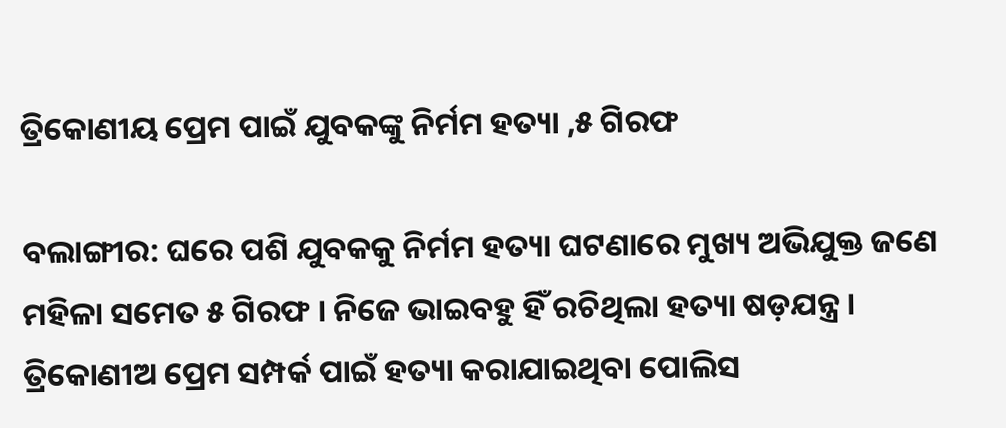ତ୍ରିକୋଣୀୟ ପ୍ରେମ ପାଇଁ ଯୁବକଙ୍କୁ ନିର୍ମମ ହତ୍ୟା ,୫ ଗିରଫ

ବଲାଙ୍ଗୀର: ଘରେ ପଶି ଯୁବକକୁ ନିର୍ମମ ହତ୍ୟା ଘଟଣାରେ ମୁଖ୍ୟ ଅଭିଯୁକ୍ତ ଜଣେ ମହିଳା ସମେତ ୫ ଗିରଫ । ନିଜେ ଭାଇବହୁ ହିଁ ରଚିଥିଲା ହତ୍ୟା ଷଡ଼ଯନ୍ତ୍ର । ତ୍ରିକୋଣୀଅ ପ୍ରେମ ସମ୍ପର୍କ ପାଇଁ ହତ୍ୟା କରାଯାଇଥିବା ପୋଲିସ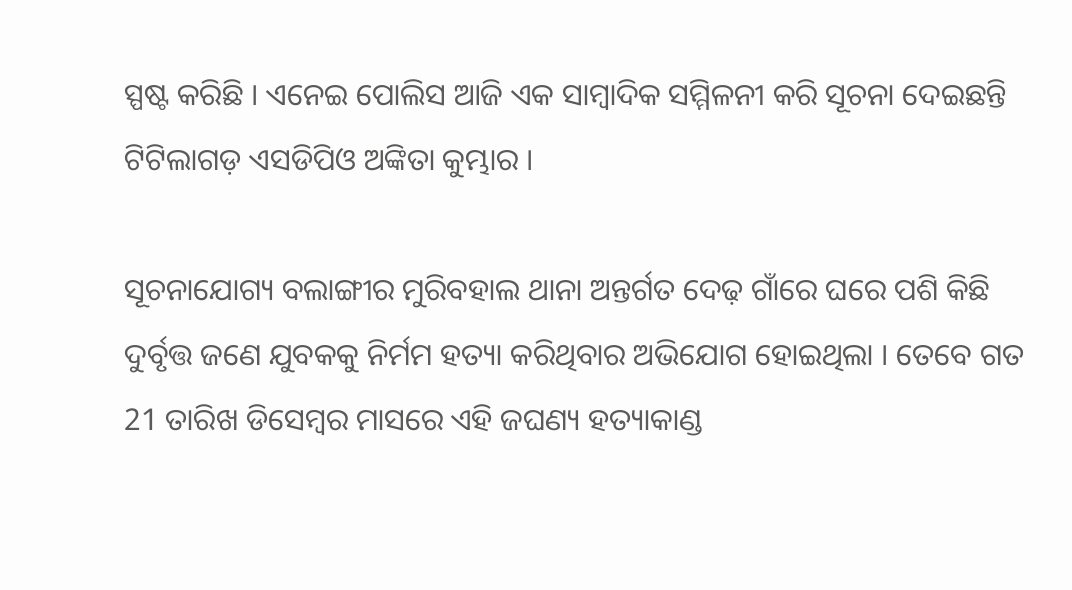ସ୍ପଷ୍ଟ କରିଛି । ଏନେଇ ପୋଲିସ ଆଜି ଏକ ସାମ୍ବାଦିକ ସମ୍ମିଳନୀ କରି ସୂଚନା ଦେଇଛନ୍ତି ଟିଟିଲାଗଡ଼ ଏସଡିପିଓ ଅଙ୍କିତା କୁମ୍ଭାର ।

ସୂଚନାଯୋଗ୍ୟ ବଲାଙ୍ଗୀର ମୁରିବହାଲ ଥାନା ଅନ୍ତର୍ଗତ ଦେଢ଼ ଗାଁରେ ଘରେ ପଶି କିଛି ଦୁର୍ବୃତ୍ତ ଜଣେ ଯୁବକକୁ ନିର୍ମମ ହତ୍ୟା କରିଥିବାର ଅଭିଯୋଗ ହୋଇଥିଲା । ତେବେ ଗତ 21 ତାରିଖ ଡିସେମ୍ବର ମାସରେ ଏହି ଜଘଣ୍ୟ ହତ୍ୟାକାଣ୍ଡ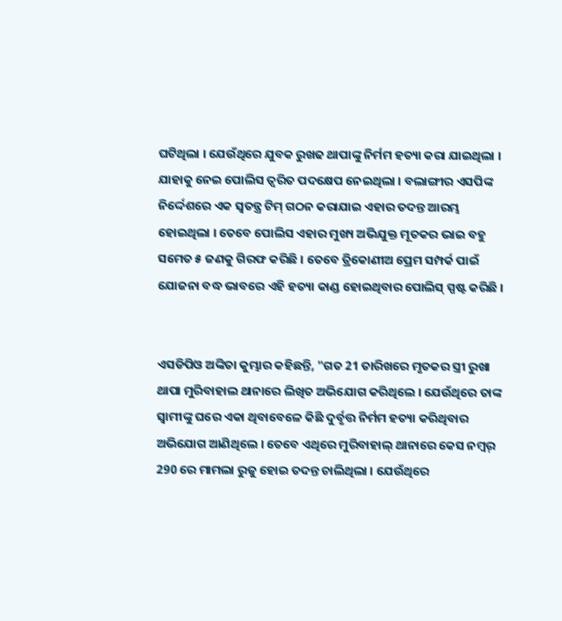ଘଟିଥିଲା । ଯେଉଁଥିରେ ଯୁବକ ରୁଖଢ ଥାପାଙ୍କୁ ନିର୍ମମ ହତ୍ୟା କରା ଯାଇଥିଲା । ଯାହାକୁ ନେଇ ପୋଲିସ ତ୍ୱରିତ ପଦକ୍ଷେପ ନେଇଥିଲା । ବଲାଙ୍ଗୀର ଏସପିଙ୍କ ନିର୍ଦ୍ଦେଶରେ ଏକ ସ୍ୱତନ୍ତ୍ର ଟିମ୍ ଗଠନ କରାଯାଇ ଏହାର ତଦନ୍ତ ଆରମ୍ଭ ହୋଇଥିଲା । ତେବେ ପୋଲିସ ଏହାର ମୁଖ୍ୟ ଅଭିଯୁକ୍ତ ମୂତକର ଭାଇ ବହୁ ସମେତ ୫ ଜଣକୁ ଗିରଫ କରିଛି । ତେବେ ତ୍ରିକୋଣୀଅ ପ୍ରେମ ସମ୍ପର୍କ ପାଇଁ ଯୋଜନା ବଦ୍ଧ ଭାବରେ ଏହି ହତ୍ୟା କାଣ୍ଡ ହୋଇଥିବାର ପୋଲିସ୍ ସ୍ପଷ୍ଟ କରିଛି ।


ଏସଡିପିଓ ଅଙ୍କିତା କୁମ୍ଭାର କହିଛନ୍ତି, "ଗତ 21 ତାରିଖରେ ମୃତକର ସ୍ତ୍ରୀ ରୁଖା ଥାପା ମୁରିବାହାଲ ଥାନାରେ ଲିଖିତ ଅଭିଯୋଗ କରିଥିଲେ । ଯେଉଁଥିରେ ତାଙ୍କ ସ୍ଵାମୀଙ୍କୁ ଘରେ ଏକା ଥିବାବେଳେ କିଛି ଦୁର୍ବୃତ୍ତ ନିର୍ମମ ହତ୍ୟା କରିଥିବାର ଅଭିଯୋଗ ଆଣିଥିଲେ । ତେବେ ଏଥିରେ ମୁରିବାହାଲ୍ ଥାନାରେ କେସ ନମ୍ୱର୍ 290 ରେ ମାମଲା ରୁଜୁ ହୋଇ ତଦନ୍ତ ଚାଲିଥିଲା । ଯେଉଁଥିରେ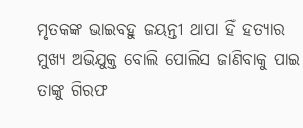ମୃତକଙ୍କ ଭାଇବହୁ ଜୟନ୍ତୀ ଥାପା ହିଁ ହତ୍ୟାର ମୁଖ୍ୟ ଅଭିଯୁକ୍ତ ବୋଲି ପୋଲିସ ଜାଣିବାକୁ ପାଇ ତାଙ୍କୁ ଗିରଫ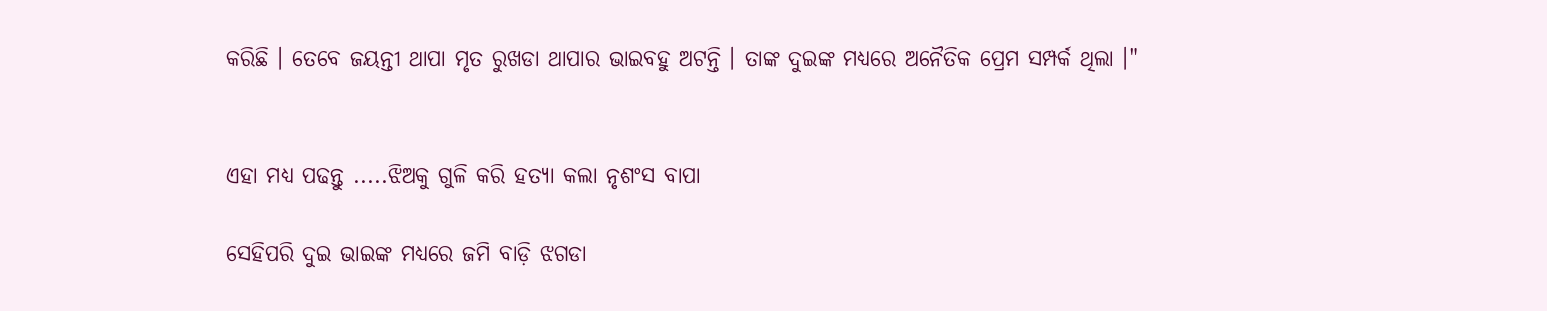କରିଛି । ତେବେ ଜୟନ୍ତୀ ଥାପା ମୃତ ରୁଖଡା ଥାପାର ଭାଇବହୁ ଅଟନ୍ତି । ତାଙ୍କ ଦୁଇଙ୍କ ମଧ୍ୟରେ ଅନୈତିକ ପ୍ରେମ ସମ୍ପର୍କ ଥିଲା ।"


ଏହା ମଧ୍ୟ ପଢନ୍ତୁ .....ଝିଅକୁ ଗୁଳି କରି ହତ୍ୟା କଲା ନୃଶଂସ ବାପା

ସେହିପରି ଦୁଇ ଭାଇଙ୍କ ମଧ୍ୟରେ ଜମି ବାଡ଼ି ଝଗଡା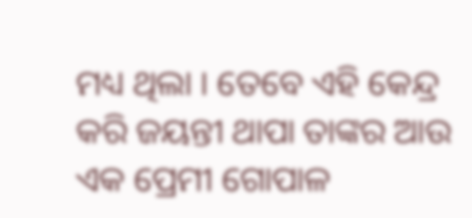ମଧ୍ୟ ଥିଲା । ତେବେ ଏହି କେନ୍ଦ୍ର କରି ଜୟନ୍ତୀ ଥାପା ତାଙ୍କର ଆଉ ଏକ ପ୍ରେମୀ ଗୋପାଳ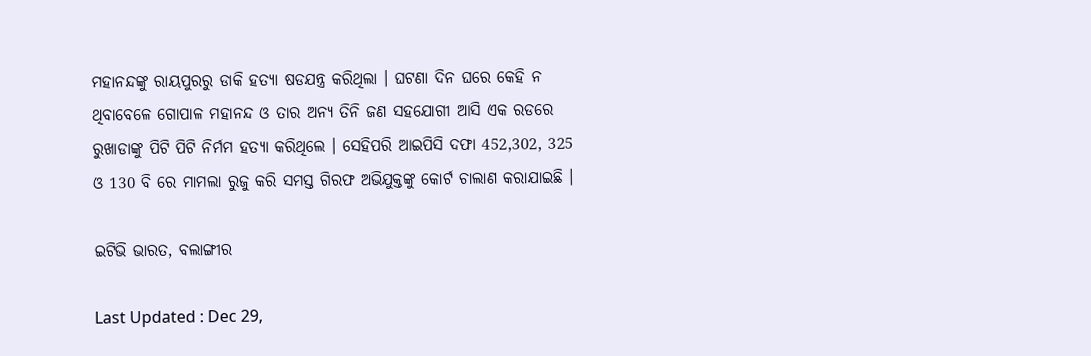ମହାନନ୍ଦଙ୍କୁ ରାୟପୁରରୁ ଡାକି ହତ୍ୟା ଷଡଯନ୍ତ୍ର କରିଥିଲା । ଘଟଣା ଦିନ ଘରେ କେହି ନ ଥିବାବେଳେ ଗୋପାଳ ମହାନନ୍ଦ ଓ ତାର ଅନ୍ୟ ତିନି ଜଣ ସହଯୋଗୀ ଆସି ଏକ ରଡରେ ରୁଖାଡାଙ୍କୁ ପିଟି ପିଟି ନିର୍ମମ ହତ୍ୟା କରିଥିଲେ । ସେହିପରି ଆଇପିସି ଦଫା 452,302, 325 ଓ 130 ବି ରେ ମାମଲା ରୁଜୁ କରି ସମସ୍ତ ଗିରଫ ଅଭିଯୁକ୍ତଙ୍କୁ କୋର୍ଟ ଚାଲାଣ କରାଯାଇଛି ।

ଇଟିଭି ଭାରତ, ବଲାଙ୍ଗୀର

Last Updated : Dec 29,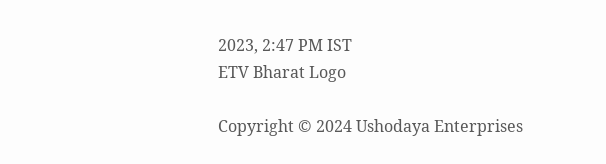2023, 2:47 PM IST
ETV Bharat Logo

Copyright © 2024 Ushodaya Enterprises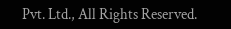Pvt. Ltd., All Rights Reserved.